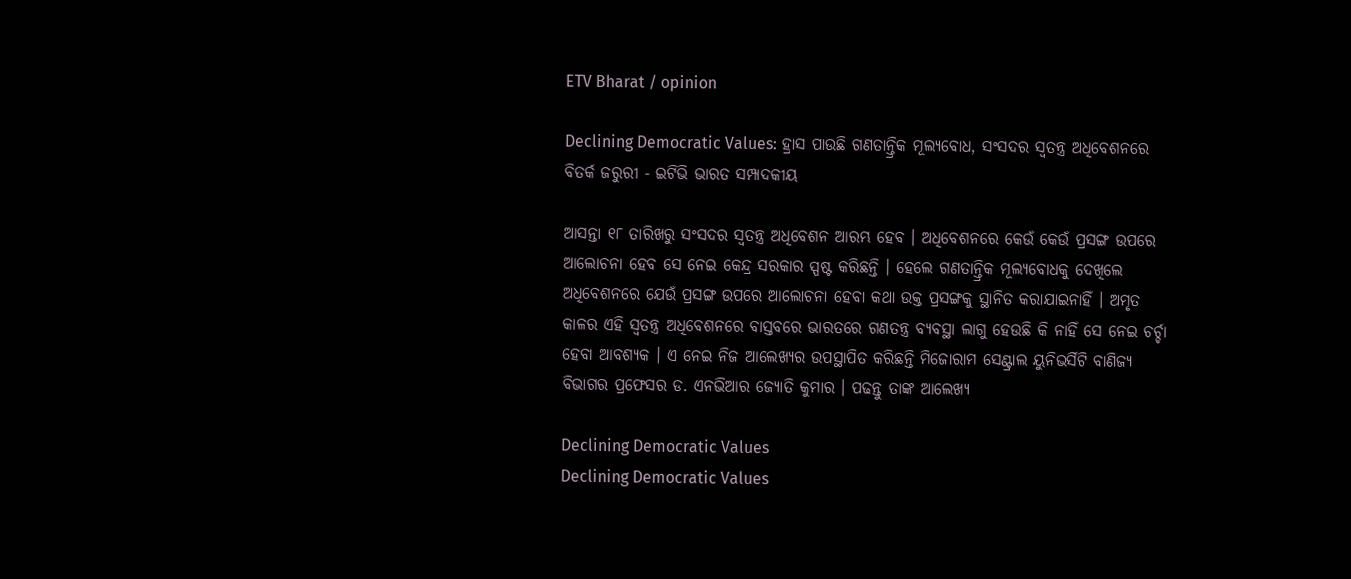ETV Bharat / opinion

Declining Democratic Values: ହ୍ରାସ ପାଉଛି ଗଣତାନ୍ତ୍ରିକ ମୂଲ୍ୟବୋଧ, ସଂସଦର ସ୍ବତନ୍ତ୍ର ଅଧିବେଶନରେ ବିତର୍କ ଜରୁରୀ - ଇଟିଭି ଭାରତ ସମ୍ପାଦକୀୟ

ଆସନ୍ତା ୧୮ ତାରିଖରୁ ସଂସଦର ସ୍ବତନ୍ତ୍ର ଅଧିବେଶନ ଆରମ୍ଭ ହେବ । ଅଧିବେଶନରେ କେଉଁ କେଉଁ ପ୍ରସଙ୍ଗ ଉପରେ ଆଲୋଚନା ହେବ ସେ ନେଇ କେନ୍ଦ୍ର ସରକାର ସ୍ପଷ୍ଟ କରିଛନ୍ତି । ହେଲେ ଗଣତାନ୍ତ୍ରିକ ମୂଲ୍ୟବୋଧକୁ ଦେଖିଲେ ଅଧିବେଶନରେ ଯେଉଁ ପ୍ରସଙ୍ଗ ଉପରେ ଆଲୋଚନା ହେବା କଥା ଉକ୍ତ ପ୍ରସଙ୍ଗକୁ ସ୍ଥାନିତ କରାଯାଇନାହିଁ । ଅମୃତ କାଳର ଏହି ସ୍ବତନ୍ତ୍ର ଅଧିବେଶନରେ ବାସ୍ତବରେ ଭାରତରେ ଗଣତନ୍ତ୍ର ବ୍ୟବସ୍ଥା ଲାଗୁ ହେଉଛି କି ନାହିଁ ସେ ନେଇ ଚର୍ଚ୍ଚା ହେବା ଆବଶ୍ୟକ । ଏ ନେଇ ନିଜ ଆଲେଖ୍ୟର ଉପସ୍ଥାପିତ କରିଛନ୍ତି ମିଜୋରାମ ସେଣ୍ଟ୍ରାଲ ୟୁନିଭର୍ସିଟି ବାଣିଜ୍ୟ ବିଭାଗର ପ୍ରଫେସର ଡ. ଏନଭିଆର ଜ୍ୟୋତି କୁମାର । ପଢନ୍ତୁ ତାଙ୍କ ଆଲେଖ୍ୟ

Declining Democratic Values
Declining Democratic Values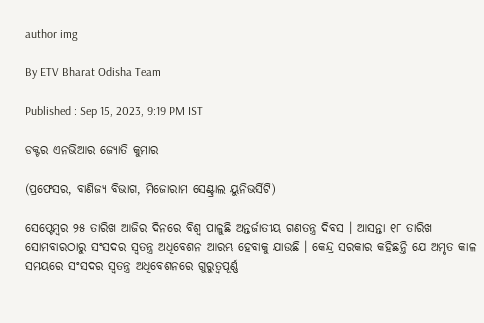author img

By ETV Bharat Odisha Team

Published : Sep 15, 2023, 9:19 PM IST

ଡକ୍ଟର ଏନଭିଆର ଜ୍ୟୋତି କୁମାର

(ପ୍ରଫେସର, ବାଣିଜ୍ୟ ବିଭାଗ, ମିଜୋରାମ ସେଣ୍ଟ୍ରାଲ ୟୁନିଭର୍ସିଟି)

ସେପ୍ଟେମ୍ବର ୨୫ ତାରିଖ ଆଜିର ଦିନରେ ବିଶ୍ବ ପାଳୁଛି ଅନ୍ତର୍ଜାତୀୟ ଗଣତନ୍ତ୍ର ଦିବସ । ଆସନ୍ତା ୧୮ ତାରିଖ ସୋମବାରଠାରୁ ସଂସଦର ସ୍ବତନ୍ତ୍ର ଅଧିବେଶନ ଆରମ୍ଭ ହେବାକୁ ଯାଉଛି । କେନ୍ଦ୍ର ସରକାର କହିଛନ୍ତି ଯେ ଅମୃତ କାଳ ସମୟରେ ସଂସଦର ସ୍ବତନ୍ତ୍ର ଅଧିବେଶନରେ ଗୁରୁତ୍ବପୂର୍ଣ୍ଣ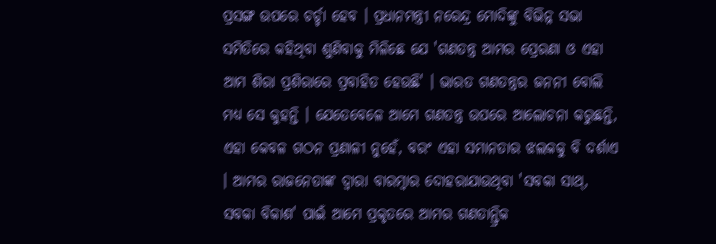ପ୍ରସଙ୍ଗ ଉପରେ ଚର୍ଚ୍ଚା ହେବ । ପ୍ରଧାନମନ୍ତ୍ରୀ ନରେନ୍ଦ୍ର ମୋଦିଙ୍କୁ ବିଭିନ୍ନ ସଭା ସମିତିରେ କହିଥିବା ଶୁଣିବାକୁ ମିଳିଛେ ଯେ 'ଗଣତନ୍ତ୍ର ଆମର ପ୍ରେରଣା ଓ ଏହା ଆମ ଶିରା ପ୍ରଶିରାରେ ପ୍ରବାହିତ ହେଉଛି' । ଭାରତ ଗଣତନ୍ତ୍ରର ଜନନୀ ବୋଲି ମଧ୍ୟ ସେ କୁହନ୍ତି । ଯେତେବେଳେ ଆମେ ଗଣତନ୍ତ୍ର ଉପରେ ଆଲୋଚନା କରୁଛନ୍ତି, ଏହା କେବଳ ଗଠନ ପ୍ରଣାଳୀ ନୁହେଁ, ବରଂ ଏହା ସମାନତାର ଝଲକକୁ ବି ଦର୍ଶାଏ । ଆମର ରାଜନେତାଙ୍କ ଦ୍ବାରା ବାରମ୍ବାର ଦୋହରାଯାଉଥିବା 'ସବକା ସାଥ୍, ସବକା ବିକାଶ' ପାଇଁ ଆମେ ପ୍ରକୃତରେ ଆମର ଗଣତାନ୍ତ୍ରିକ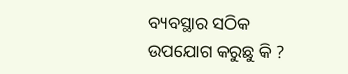ବ୍ୟବସ୍ଥାର ସଠିକ ଉପଯୋଗ କରୁଛୁ କି ?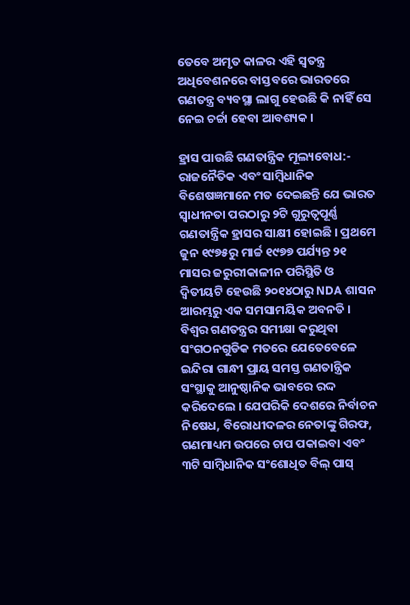ତେବେ ଅମୃତ କାଳର ଏହି ସ୍ବତନ୍ତ୍ର ଅଧିବେଶନରେ ବାସ୍ତବରେ ଭାରତରେ ଗଣତନ୍ତ୍ର ବ୍ୟବସ୍ଥା ଲାଗୁ ହେଉଛି କି ନାହିଁ ସେ ନେଇ ଚର୍ଚ୍ଚା ହେବା ଆବଶ୍ୟକ ।

ହ୍ରାସ ପାଉଛି ଗଣତାନ୍ତ୍ରିକ ମୂଲ୍ୟବୋଧ:- ରାଜନୈତିକ ଏବଂ ସାମ୍ବିଧାନିକ ବିଶେଷଜ୍ଞମାନେ ମତ ଦେଇଛନ୍ତି ଯେ ଭାରତ ସ୍ବାଧୀନତା ପରଠାରୁ ୨ଟି ଗୁରୁତ୍ବପୂର୍ଣ୍ଣ ଗଣତାନ୍ତ୍ରିକ ହ୍ରାସର ସାକ୍ଷୀ ହୋଇଛି । ପ୍ରଥମେ ଜୁନ ୧୯୭୫ରୁ ମାର୍ଚ୍ଚ ୧୯୭୭ ପର୍ଯ୍ୟନ୍ତ ୨୧ ମାସର ଜରୁରୀକାଳୀନ ପରିସ୍ଥିତି ଓ ଦ୍ବିତୀୟଟି ହେଉଛି ୨୦୧୪ଠାରୁ NDA ଶାସନ ଆରମ୍ଭରୁ ଏକ ସମସାମୟିକ ଅବନତି । ବିଶ୍ବର ଗଣତନ୍ତ୍ରର ସମୀକ୍ଷା କରୁଥିବା ସଂଗଠନଗୁଡିକ ମତରେ ଯେତେବେଳେ ଇନ୍ଦିରା ଗାନ୍ଧୀ ପ୍ରାୟ ସମସ୍ତ ଗଣତାନ୍ତ୍ରିକ ସଂସ୍ଥାକୁ ଆନୁଷ୍ଠାନିକ ଭାବରେ ରଦ୍ଦ କରିଦେଲେ । ଯେପରିକି ଦେଶରେ ନିର୍ବାଚନ ନିଷେଧ, ବିରୋଧୀଦଳର ନେତାଙ୍କୁ ଗିରଫ, ଗଣମାଧ୍ୟମ ଉପରେ ଚାପ ପକାଇବା ଏବଂ ୩ଟି ସାମ୍ବିଧାନିକ ସଂଶୋଧିତ ବିଲ୍‌ ପାସ୍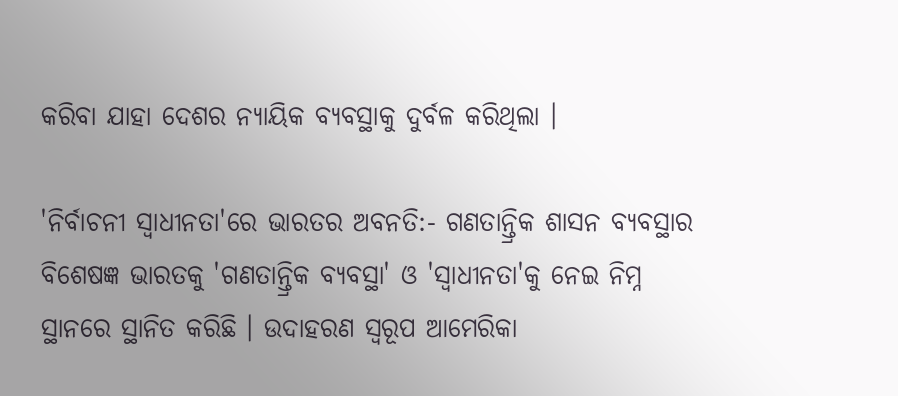କରିବା ଯାହା ଦେଶର ନ୍ୟାୟିକ ବ୍ୟବସ୍ଥାକୁ ଦୁର୍ବଳ କରିଥିଲା ।

'ନିର୍ବାଚନୀ ସ୍ବାଧୀନତା'ରେ ଭାରତର ଅବନତି:- ଗଣତାନ୍ତ୍ରିକ ଶାସନ ବ୍ୟବସ୍ଥାର ବିଶେଷଜ୍ଞ ଭାରତକୁ 'ଗଣତାନ୍ତ୍ରିକ ବ୍ୟବସ୍ଥା' ଓ 'ସ୍ବାଧୀନତା'କୁ ନେଇ ନିମ୍ନ ସ୍ଥାନରେ ସ୍ଥାନିତ କରିଛି । ଉଦାହରଣ ସ୍ବରୂପ ଆମେରିକା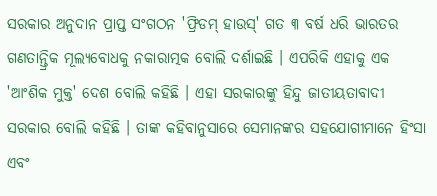ସରକାର ଅନୁଦାନ ପ୍ରାପ୍ତ ସଂଗଠନ 'ଫ୍ରିଡମ୍ ହାଉସ୍' ଗତ ୩ ବର୍ଷ ଧରି ଭାରତର ଗଣତାନ୍ତ୍ରିକ ମୂଲ୍ୟବୋଧକୁ ନକାରାତ୍ମକ ବୋଲି ଦର୍ଶାଇଛି । ଏପରିକି ଏହାକୁ ଏକ 'ଆଂଶିକ ମୁକ୍ତ' ଦେଶ ବୋଲି କହିଛି । ଏହା ସରକାରଙ୍କୁ ହିନ୍ଦୁ ଜାତୀୟତାବାଦୀ ସରକାର ବୋଲି କହିଛି । ତାଙ୍କ କହିବାନୁସାରେ ସେମାନଙ୍କର ସହଯୋଗୀମାନେ ହିଂସା ଏବଂ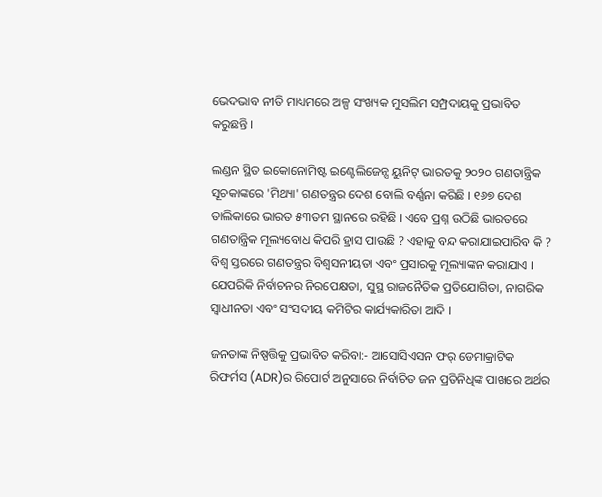ଭେଦଭାବ ନୀତି ମାଧ୍ୟମରେ ଅଳ୍ପ ସଂଖ୍ୟକ ମୁସଲିମ ସମ୍ପ୍ରଦାୟକୁ ପ୍ରଭାବିତ କରୁଛନ୍ତି ।

ଲଣ୍ଡନ ସ୍ଥିତ ଇକୋନୋମିଷ୍ଟ ଇଣ୍ଟେଲିଜେନ୍ସ ୟୁନିଟ୍ ଭାରତକୁ ୨୦୨୦ ଗଣତାନ୍ତ୍ରିକ ସୂଚକାଙ୍କରେ 'ମିଥ୍ୟା' ଗଣତନ୍ତ୍ରର ଦେଶ ବୋଲି ବର୍ଣ୍ଣନା କରିଛି । ୧୬୭ ଦେଶ ତାଲିକାରେ ଭାରତ ୫୩ତମ ସ୍ଥାନରେ ରହିଛି । ଏବେ ପ୍ରଶ୍ନ ଉଠିଛି ଭାରତରେ ଗଣତାନ୍ତ୍ରିକ ମୂଲ୍ୟବୋଧ କିପରି ହ୍ରାସ ପାଉଛି ? ଏହାକୁ ବନ୍ଦ କରାଯାଇପାରିବ କି ? ବିଶ୍ବ ସ୍ତରରେ ଗଣତନ୍ତ୍ରର ବିଶ୍ବସନୀୟତା ଏବଂ ପ୍ରସାରକୁ ମୂଲ୍ୟାଙ୍କନ କରାଯାଏ । ଯେପରିକି ନିର୍ବାଚନର ନିରପେକ୍ଷତା, ସୁସ୍ଥ ରାଜନୈତିକ ପ୍ରତିଯୋଗିତା, ନାଗରିକ ସ୍ବାଧୀନତା ଏବଂ ସଂସଦୀୟ କମିଟିର କାର୍ଯ୍ୟକାରିତା ଆଦି ।

ଜନତାଙ୍କ ନିଷ୍ପତ୍ତିକୁ ପ୍ରଭାବିତ କରିବା:- ଆସୋସିଏସନ ଫର୍‌ ଡେମାକ୍ରାଟିକ ରିଫର୍ମସ (ADR)ର ରିପୋର୍ଟ ଅନୁସାରେ ନିର୍ବାଚିତ ଜନ ପ୍ରତିନିଧିଙ୍କ ପାଖରେ ଅର୍ଥର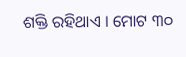ଶକ୍ତି ରହିଥାଏ । ମୋଟ ୩୦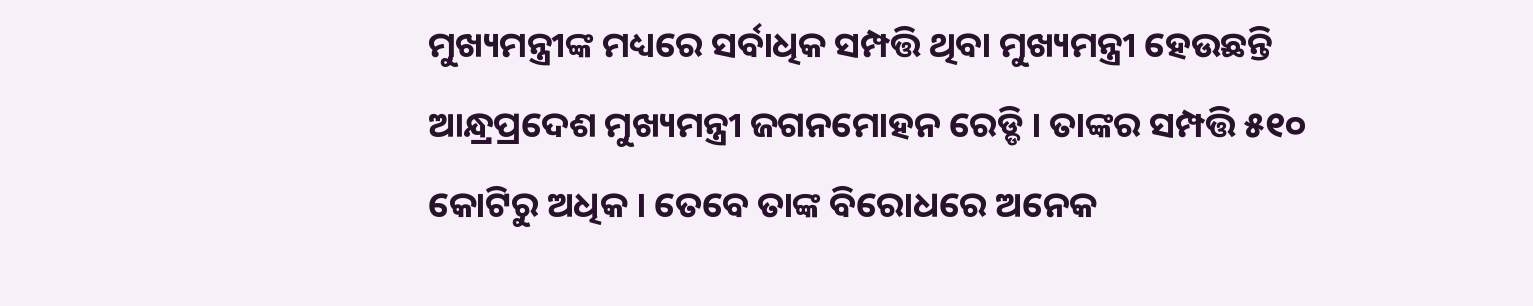ମୁଖ୍ୟମନ୍ତ୍ରୀଙ୍କ ମଧ୍ୟରେ ସର୍ବାଧିକ ସମ୍ପତ୍ତି ଥିବା ମୁଖ୍ୟମନ୍ତ୍ରୀ ହେଉଛନ୍ତି ଆନ୍ଧ୍ରପ୍ରଦେଶ ମୁଖ୍ୟମନ୍ତ୍ରୀ ଜଗନମୋହନ ରେଡ୍ଡି । ତାଙ୍କର ସମ୍ପତ୍ତି ୫୧୦ କୋଟିରୁ ଅଧିକ । ତେବେ ତାଙ୍କ ବିରୋଧରେ ଅନେକ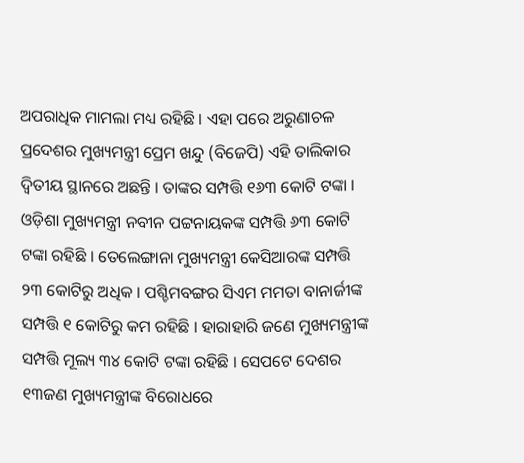ଅପରାଧିକ ମାମଲା ମଧ୍ୟ ରହିଛି । ଏହା ପରେ ଅରୁଣାଚଳ ପ୍ରଦେଶର ମୁଖ୍ୟମନ୍ତ୍ରୀ ପ୍ରେମ ଖନ୍ଦୁ (ବିଜେପି) ଏହି ତାଲିକାର ଦ୍ବିତୀୟ ସ୍ଥାନରେ ଅଛନ୍ତି । ତାଙ୍କର ସମ୍ପତ୍ତି ୧୬୩ କୋଟି ଟଙ୍କା । ଓଡ଼ିଶା ମୁଖ୍ୟମନ୍ତ୍ରୀ ନବୀନ ପଟ୍ଟନାୟକଙ୍କ ସମ୍ପତ୍ତି ୬୩ କୋଟି ଟଙ୍କା ରହିଛି । ତେଲେଙ୍ଗାନା ମୁଖ୍ୟମନ୍ତ୍ରୀ କେସିଆରଙ୍କ ସମ୍ପତ୍ତି ୨୩ କୋଟିରୁ ଅଧିକ । ପଶ୍ଚିମବଙ୍ଗର ସିଏମ ମମତା ବାନାର୍ଜୀଙ୍କ ସମ୍ପତ୍ତି ୧ କୋଟିରୁ କମ ରହିଛି । ହାରାହାରି ଜଣେ ମୁଖ୍ୟମନ୍ତ୍ରୀଙ୍କ ସମ୍ପତ୍ତି ମୂଲ୍ୟ ୩୪ କୋଟି ଟଙ୍କା ରହିଛି । ସେପଟେ ଦେଶର ୧୩ଜଣ ମୁଖ୍ୟମନ୍ତ୍ରୀଙ୍କ ବିରୋଧରେ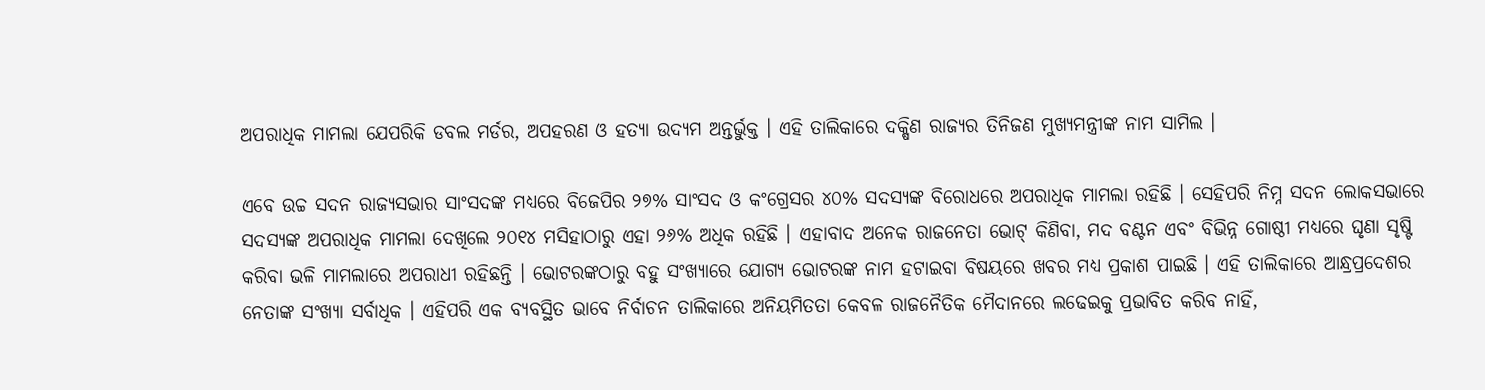ଅପରାଧିକ ମାମଲା ଯେପରିକି ଡବଲ ମର୍ଡର, ଅପହରଣ ଓ ହତ୍ୟା ଉଦ୍ୟମ ଅନ୍ତର୍ଭୁକ୍ତ । ଏହି ତାଲିକାରେ ଦକ୍ଷିଣ ରାଜ୍ୟର ତିନିଜଣ ମୁଖ୍ୟମନ୍ତ୍ରୀଙ୍କ ନାମ ସାମିଲ ।

ଏବେ ଉଚ୍ଚ ସଦନ ରାଜ୍ୟସଭାର ସାଂସଦଙ୍କ ମଧ୍ୟରେ ବିଜେପିର ୨୭% ସାଂସଦ ଓ କଂଗ୍ରେସର ୪୦% ସଦସ୍ୟଙ୍କ ବିରୋଧରେ ଅପରାଧିକ ମାମଲା ରହିଛି । ସେହିପରି ନିମ୍ନ ସଦନ ଲୋକସଭାରେ ସଦସ୍ୟଙ୍କ ଅପରାଧିକ ମାମଲା ଦେଖିଲେ ୨୦୧୪ ମସିହାଠାରୁ ଏହା ୨୬% ଅଧିକ ରହିଛି । ଏହାବାଦ ଅନେକ ରାଜନେତା ଭୋଟ୍ କିଣିବା, ମଦ ବଣ୍ଟନ ଏବଂ ବିଭିନ୍ନ ଗୋଷ୍ଠୀ ମଧ୍ୟରେ ଘୃଣା ସୃଷ୍ଟି କରିବା ଭଳି ମାମଲାରେ ଅପରାଧୀ ରହିଛନ୍ତି । ଭୋଟରଙ୍କଠାରୁ ବହୁ ସଂଖ୍ୟାରେ ଯୋଗ୍ୟ ଭୋଟରଙ୍କ ନାମ ହଟାଇବା ବିଷୟରେ ଖବର ମଧ୍ୟ ପ୍ରକାଶ ପାଇଛି । ଏହି ତାଲିକାରେ ଆନ୍ଧ୍ରପ୍ରଦେଶର ନେତାଙ୍କ ସଂଖ୍ୟା ସର୍ବାଧିକ । ଏହିପରି ଏକ ବ୍ୟବସ୍ଥିତ ଭାବେ ନିର୍ବାଚନ ତାଲିକାରେ ଅନିୟମିତତା କେବଳ ରାଜନୈତିକ ମୈଦାନରେ ଲଢେଇକୁ ପ୍ରଭାବିତ କରିବ ନାହିଁ,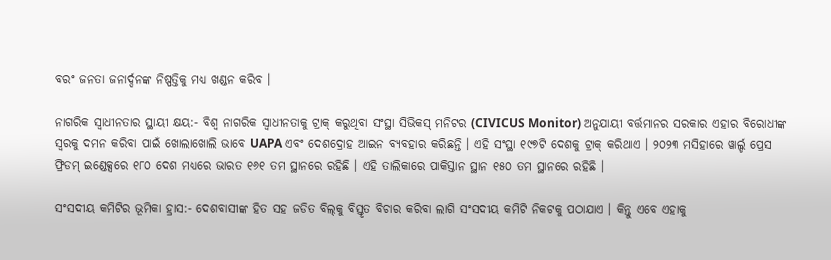ବରଂ ଜନତା ଜନାର୍ଦ୍ଦନଙ୍କ ନିଷ୍ପତ୍ତିକୁ ମଧ୍ୟ ଖଣ୍ଡନ କରିବ ।

ନାଗରିକ ସ୍ବାଧୀନତାର ସ୍ଥାୟୀ କ୍ଷୟ:- ବିଶ୍ବ ନାଗରିକ ସ୍ବାଧୀନତାକୁ ଟ୍ରାକ୍ କରୁଥିବା ସଂସ୍ଥା ସିଭିକସ୍ ମନିଟର (CIVICUS Monitor) ଅନୁଯାୟୀ ବର୍ତ୍ତମାନର ସରକାର ଏହାର ବିରୋଧୀଙ୍କ ସ୍ବରକୁ ଦମନ କରିବା ପାଇଁ ଖୋଲାଖୋଲି ଭାବେ UAPA ଏବଂ ଦେଶଦ୍ରୋହ ଆଇନ ବ୍ୟବହାର କରିଛନ୍ତି । ଏହି ସଂସ୍ଥା ୧୯୭ଟି ଦେଶକୁ ଟ୍ରାକ୍ କରିଥାଏ । ୨୦୨୩ ମସିହାରେ ୱାର୍ଲ୍ଡ ପ୍ରେସ ଫ୍ରିଡମ୍ ଇଣ୍ଡେକ୍ସରେ ୧୮୦ ଦେଶ ମଧ୍ୟରେ ଭାରତ ୧୬୧ ତମ ସ୍ଥାନରେ ରହିଛି । ଏହି ତାଲିକାରେ ପାକିସ୍ତାନ ସ୍ଥାନ ୧୫୦ ତମ ସ୍ଥାନରେ ରହିଛି ।

ସଂସଦୀୟ କମିଟିର ଭୂମିକା ହ୍ରାସ:- ଦେଶବାସୀଙ୍କ ହିତ ସହ ଜଡିତ ବିଲ୍‌କୁ ବିସ୍ତୃତ ବିଚାର କରିବା ଲାଗି ସଂସଦୀୟ କମିଟି ନିକଟକୁ ପଠାଯାଏ । କିନ୍ତୁ ଏବେ ଏହାକୁ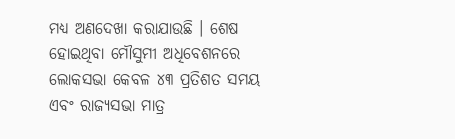ମଧ୍ୟ ଅଣଦେଖା କରାଯାଉଛି । ଶେଷ ହୋଇଥିବା ମୌସୁମୀ ଅଧିବେଶନରେ ଲୋକସଭା କେବଳ ୪୩ ପ୍ରତିଶତ ସମୟ ଏବଂ ରାଜ୍ୟସଭା ମାତ୍ର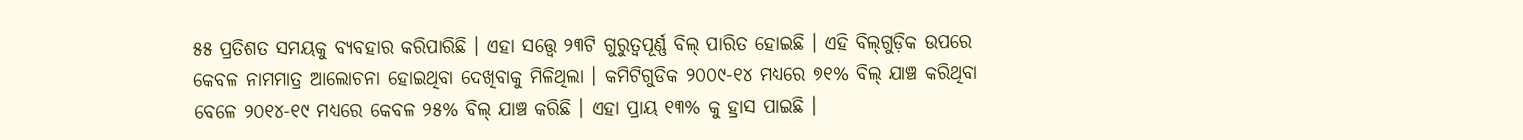୫୫ ପ୍ରତିଶତ ସମୟକୁ ବ୍ୟବହାର କରିପାରିଛି । ଏହା ସତ୍ତ୍ବେ ୨୩ଟି ଗୁରୁତ୍ବପୂର୍ଣ୍ଣ ବିଲ୍‌ ପାରିତ ହୋଇଛି । ଏହି ବିଲ୍‌ଗୁଡ଼ିକ ଉପରେ କେବଳ ନାମମାତ୍ର ଆଲୋଚନା ହୋଇଥିବା ଦେଖିବାକୁ ମିଳିଥିଲା । କମିଟିଗୁଡିକ ୨୦୦୯-୧୪ ମଧ୍ୟରେ ୭୧% ବିଲ୍ ଯାଞ୍ଚ କରିଥିବା ବେଳେ ୨୦୧୪-୧୯ ମଧ୍ୟରେ କେବଳ ୨୫% ବିଲ୍ ଯାଞ୍ଚ କରିଛି । ଏହା ପ୍ରାୟ ୧୩% କୁ ହ୍ରାସ ପାଇଛି ।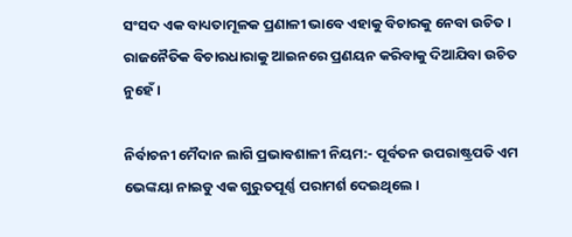ସଂସଦ ଏକ ବାଧ୍ୟତାମୂଳକ ପ୍ରଣାଳୀ ଭାବେ ଏହାକୁ ବିଚାରକୁ ନେବା ଉଚିତ । ରାଜନୈତିକ ବିଚାରଧାରାକୁ ଆଇନରେ ପ୍ରଣୟନ କରିବାକୁ ଦିଆଯିବା ଉଚିତ ନୁହେଁ ।

ନିର୍ବାଚନୀ ମୈଦାନ ଲାଗି ପ୍ରଭାବଶାଳୀ ନିୟମ:- ପୂର୍ବତନ ଉପରାଷ୍ଟ୍ରପତି ଏମ ଭେଙ୍କୟା ନାଇଡୁ ଏକ ଗୁରୁତପୂର୍ଣ୍ଣ ପରାମର୍ଶ ଦେଇଥିଲେ ।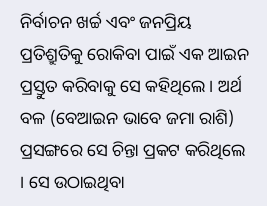ନିର୍ବାଚନ ଖର୍ଚ୍ଚ ଏବଂ ଜନପ୍ରିୟ ପ୍ରତିଶ୍ରୁତିକୁ ରୋକିବା ପାଇଁ ଏକ ଆଇନ ପ୍ରସ୍ତୁତ କରିବାକୁ ସେ କହିଥିଲେ । ଅର୍ଥ ବଳ (ବେଆଇନ ଭାବେ ଜମା ରାଶି) ପ୍ରସଙ୍ଗରେ ସେ ଚିନ୍ତା ପ୍ରକଟ କରିଥିଲେ । ସେ ଉଠାଇଥିବା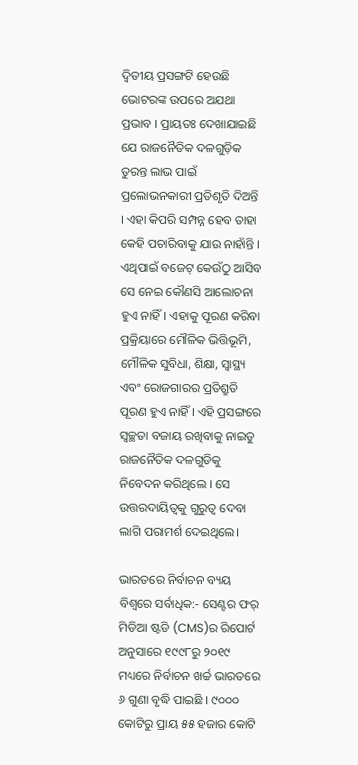ଦ୍ବିତୀୟ ପ୍ରସଙ୍ଗଟି ହେଉଛି ଭୋଟରଙ୍କ ଉପରେ ଅଯଥା ପ୍ରଭାବ । ପ୍ରାୟତଃ ଦେଖାଯାଇଛି ଯେ ରାଜନୈତିକ ଦଳଗୁଡ଼ିକ ତୁରନ୍ତ ଲାଭ ପାଇଁ ପ୍ରଲୋଭନକାରୀ ପ୍ରତିଶୃତି ଦିଅନ୍ତି । ଏହା କିପରି ସମ୍ପନ୍ନ ହେବ ତାହା କେହି ପଚାରିବାକୁ ଯାଉ ନାହାଁନ୍ତି । ଏଥିପାଇଁ ବଜେଟ୍ କେଉଁଠୁ ଆସିବ ସେ ନେଇ କୌଣସି ଆଲୋଚନା ହୁଏ ନାହିଁ। ଏହାକୁ ପୂରଣ କରିବା ପ୍ରକ୍ରିୟାରେ ମୌଳିକ ଭିତ୍ତିଭୂମି, ମୌଳିକ ସୁବିଧା, ଶିକ୍ଷା, ସ୍ବାସ୍ଥ୍ୟ ଏବଂ ରୋଜଗାରର ପ୍ରତିଶ୍ରୁତି ପୂରଣ ହୁଏ ନାହିଁ । ଏହି ପ୍ରସଙ୍ଗରେ ସ୍ବଚ୍ଛତା ବଜାୟ ରଖିବାକୁ ନାଇଡୁ ରାଜନୈତିକ ଦଳଗୁଡିକୁ ନିବେଦନ କରିଥିଲେ । ସେ ଉତ୍ତରଦାୟିତ୍ବକୁ ଗୁରୁତ୍ବ ଦେବା ଲାଗି ପରାମର୍ଶ ଦେଇଥିଲେ।

ଭାରତରେ ନିର୍ବାଚନ ବ୍ୟୟ ବିଶ୍ବରେ ସର୍ବାଧିକ:- ସେଣ୍ଟର ଫର୍‌ ମିଡିଆ ଷ୍ଟଡି (CMS)ର ରିପୋର୍ଟ ଅନୁସାରେ ୧୯୯୮ରୁ ୨୦୧୯ ମଧ୍ୟରେ ନିର୍ବାଚନ ଖର୍ଚ୍ଚ ଭାରତରେ ୬ ଗୁଣା ବୃଦ୍ଧି ପାଇଛି । ୯୦୦୦ କୋଟିରୁ ପ୍ରାୟ ୫୫ ହଜାର କୋଟି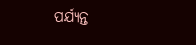ପର୍ଯ୍ୟନ୍ତ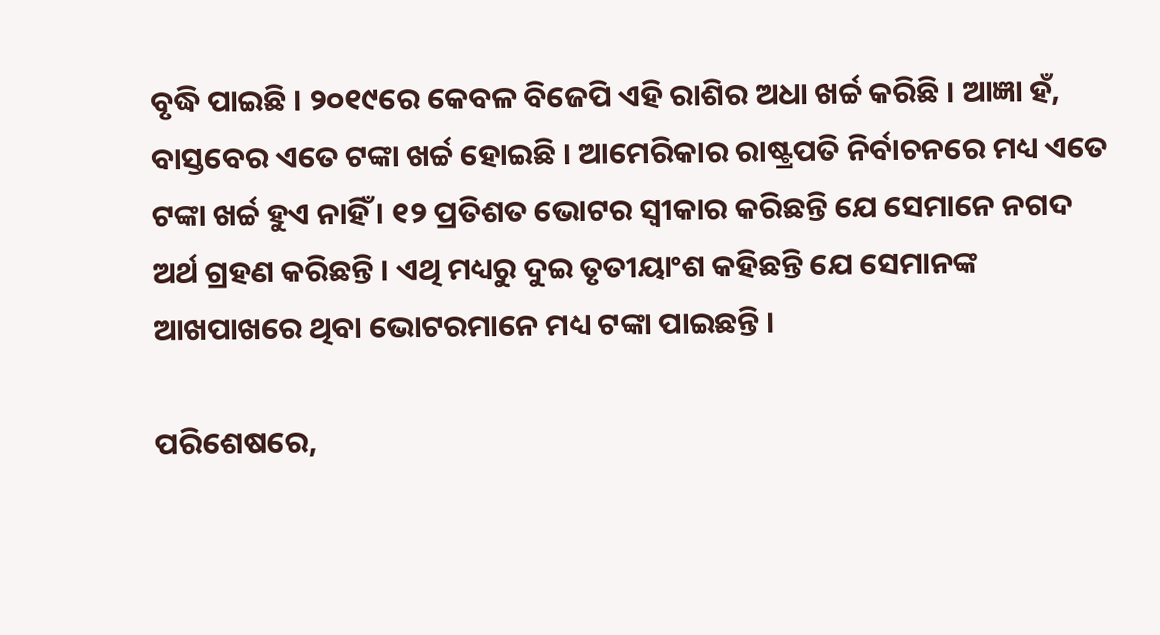ବୃଦ୍ଧି ପାଇଛି । ୨୦୧୯ରେ କେବଳ ବିଜେପି ଏହି ରାଶିର ଅଧା ଖର୍ଚ୍ଚ କରିଛି । ଆଜ୍ଞା ହଁ, ବାସ୍ତବେର ଏତେ ଟଙ୍କା ଖର୍ଚ୍ଚ ହୋଇଛି । ଆମେରିକାର ରାଷ୍ଟ୍ରପତି ନିର୍ବାଚନରେ ମଧ୍ୟ ଏତେ ଟଙ୍କା ଖର୍ଚ୍ଚ ହୁଏ ନାହିଁ । ୧୨ ପ୍ରତିଶତ ଭୋଟର ସ୍ବୀକାର କରିଛନ୍ତି ଯେ ସେମାନେ ନଗଦ ଅର୍ଥ ଗ୍ରହଣ କରିଛନ୍ତି । ଏଥି ମଧ୍ୟରୁ ଦୁଇ ତୃତୀୟାଂଶ କହିଛନ୍ତି ଯେ ସେମାନଙ୍କ ଆଖପାଖରେ ଥିବା ଭୋଟରମାନେ ମଧ୍ୟ ଟଙ୍କା ପାଇଛନ୍ତି ।

ପରିଶେଷରେ,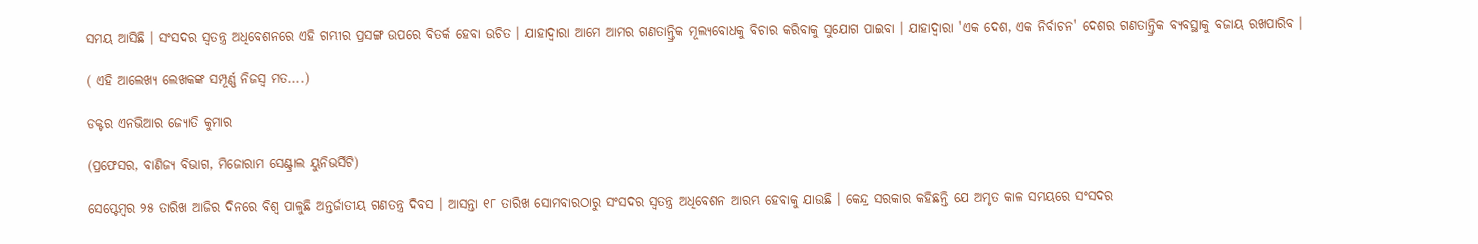ସମୟ ଆସିଛି । ସଂସଦର ସ୍ବତନ୍ତ୍ର ଅଧିବେଶନରେ ଏହି ଗମ୍ଭୀର ପ୍ରସଙ୍ଗ ଉପରେ ବିତର୍କ ହେବା ଉଚିତ । ଯାହାଦ୍ବାରା ଆମେ ଆମର ଗଣତାନ୍ତ୍ରିକ ମୂଲ୍ୟବୋଧକୁ ବିଚାର କରିବାକୁ ସୁଯୋଗ ପାଇବା । ଯାହାଦ୍ବାରା 'ଏକ ଦେଶ, ଏକ ନିର୍ବାଚନ' ଦେଶର ଗଣତାନ୍ତ୍ରିକ ବ୍ୟବସ୍ଥାକୁ ବଜାୟ ରଖପାରିବ ।

( ଏହି ଆଲେଖ୍ୟ ଲେଖକଙ୍କ ସମ୍ପୂର୍ଣ୍ଣ ନିଜସ୍ବ ମତ....)

ଡକ୍ଟର ଏନଭିଆର ଜ୍ୟୋତି କୁମାର

(ପ୍ରଫେସର, ବାଣିଜ୍ୟ ବିଭାଗ, ମିଜୋରାମ ସେଣ୍ଟ୍ରାଲ ୟୁନିଭର୍ସିଟି)

ସେପ୍ଟେମ୍ବର ୨୫ ତାରିଖ ଆଜିର ଦିନରେ ବିଶ୍ବ ପାଳୁଛି ଅନ୍ତର୍ଜାତୀୟ ଗଣତନ୍ତ୍ର ଦିବସ । ଆସନ୍ତା ୧୮ ତାରିଖ ସୋମବାରଠାରୁ ସଂସଦର ସ୍ବତନ୍ତ୍ର ଅଧିବେଶନ ଆରମ୍ଭ ହେବାକୁ ଯାଉଛି । କେନ୍ଦ୍ର ସରକାର କହିଛନ୍ତି ଯେ ଅମୃତ କାଳ ସମୟରେ ସଂସଦର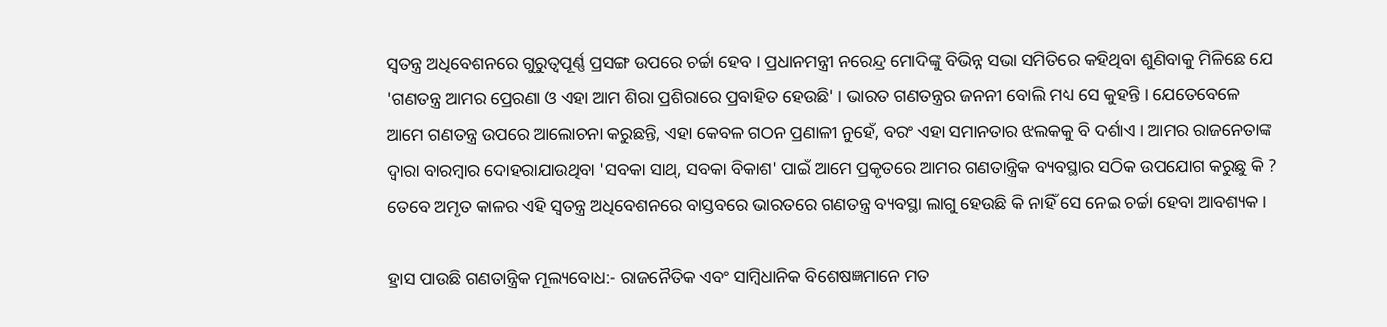ସ୍ବତନ୍ତ୍ର ଅଧିବେଶନରେ ଗୁରୁତ୍ବପୂର୍ଣ୍ଣ ପ୍ରସଙ୍ଗ ଉପରେ ଚର୍ଚ୍ଚା ହେବ । ପ୍ରଧାନମନ୍ତ୍ରୀ ନରେନ୍ଦ୍ର ମୋଦିଙ୍କୁ ବିଭିନ୍ନ ସଭା ସମିତିରେ କହିଥିବା ଶୁଣିବାକୁ ମିଳିଛେ ଯେ 'ଗଣତନ୍ତ୍ର ଆମର ପ୍ରେରଣା ଓ ଏହା ଆମ ଶିରା ପ୍ରଶିରାରେ ପ୍ରବାହିତ ହେଉଛି' । ଭାରତ ଗଣତନ୍ତ୍ରର ଜନନୀ ବୋଲି ମଧ୍ୟ ସେ କୁହନ୍ତି । ଯେତେବେଳେ ଆମେ ଗଣତନ୍ତ୍ର ଉପରେ ଆଲୋଚନା କରୁଛନ୍ତି, ଏହା କେବଳ ଗଠନ ପ୍ରଣାଳୀ ନୁହେଁ, ବରଂ ଏହା ସମାନତାର ଝଲକକୁ ବି ଦର୍ଶାଏ । ଆମର ରାଜନେତାଙ୍କ ଦ୍ବାରା ବାରମ୍ବାର ଦୋହରାଯାଉଥିବା 'ସବକା ସାଥ୍, ସବକା ବିକାଶ' ପାଇଁ ଆମେ ପ୍ରକୃତରେ ଆମର ଗଣତାନ୍ତ୍ରିକ ବ୍ୟବସ୍ଥାର ସଠିକ ଉପଯୋଗ କରୁଛୁ କି ? ତେବେ ଅମୃତ କାଳର ଏହି ସ୍ବତନ୍ତ୍ର ଅଧିବେଶନରେ ବାସ୍ତବରେ ଭାରତରେ ଗଣତନ୍ତ୍ର ବ୍ୟବସ୍ଥା ଲାଗୁ ହେଉଛି କି ନାହିଁ ସେ ନେଇ ଚର୍ଚ୍ଚା ହେବା ଆବଶ୍ୟକ ।

ହ୍ରାସ ପାଉଛି ଗଣତାନ୍ତ୍ରିକ ମୂଲ୍ୟବୋଧ:- ରାଜନୈତିକ ଏବଂ ସାମ୍ବିଧାନିକ ବିଶେଷଜ୍ଞମାନେ ମତ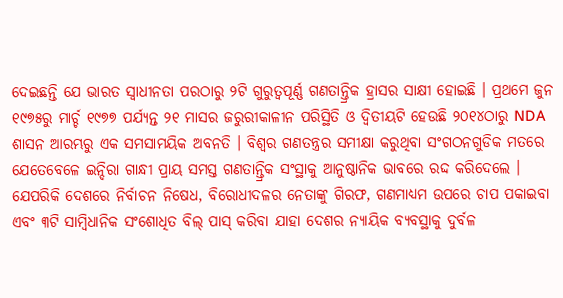ଦେଇଛନ୍ତି ଯେ ଭାରତ ସ୍ବାଧୀନତା ପରଠାରୁ ୨ଟି ଗୁରୁତ୍ବପୂର୍ଣ୍ଣ ଗଣତାନ୍ତ୍ରିକ ହ୍ରାସର ସାକ୍ଷୀ ହୋଇଛି । ପ୍ରଥମେ ଜୁନ ୧୯୭୫ରୁ ମାର୍ଚ୍ଚ ୧୯୭୭ ପର୍ଯ୍ୟନ୍ତ ୨୧ ମାସର ଜରୁରୀକାଳୀନ ପରିସ୍ଥିତି ଓ ଦ୍ବିତୀୟଟି ହେଉଛି ୨୦୧୪ଠାରୁ NDA ଶାସନ ଆରମ୍ଭରୁ ଏକ ସମସାମୟିକ ଅବନତି । ବିଶ୍ବର ଗଣତନ୍ତ୍ରର ସମୀକ୍ଷା କରୁଥିବା ସଂଗଠନଗୁଡିକ ମତରେ ଯେତେବେଳେ ଇନ୍ଦିରା ଗାନ୍ଧୀ ପ୍ରାୟ ସମସ୍ତ ଗଣତାନ୍ତ୍ରିକ ସଂସ୍ଥାକୁ ଆନୁଷ୍ଠାନିକ ଭାବରେ ରଦ୍ଦ କରିଦେଲେ । ଯେପରିକି ଦେଶରେ ନିର୍ବାଚନ ନିଷେଧ, ବିରୋଧୀଦଳର ନେତାଙ୍କୁ ଗିରଫ, ଗଣମାଧ୍ୟମ ଉପରେ ଚାପ ପକାଇବା ଏବଂ ୩ଟି ସାମ୍ବିଧାନିକ ସଂଶୋଧିତ ବିଲ୍‌ ପାସ୍ କରିବା ଯାହା ଦେଶର ନ୍ୟାୟିକ ବ୍ୟବସ୍ଥାକୁ ଦୁର୍ବଳ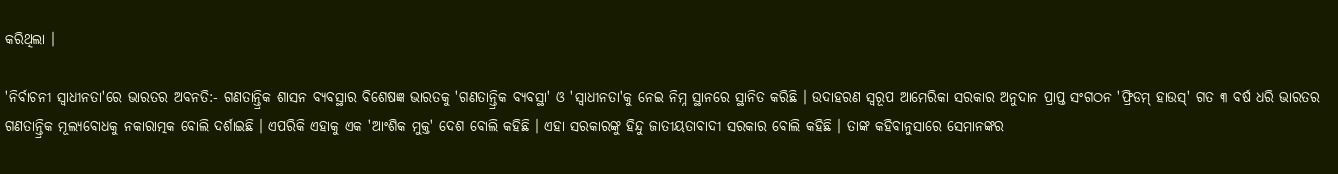କରିଥିଲା ।

'ନିର୍ବାଚନୀ ସ୍ବାଧୀନତା'ରେ ଭାରତର ଅବନତି:- ଗଣତାନ୍ତ୍ରିକ ଶାସନ ବ୍ୟବସ୍ଥାର ବିଶେଷଜ୍ଞ ଭାରତକୁ 'ଗଣତାନ୍ତ୍ରିକ ବ୍ୟବସ୍ଥା' ଓ 'ସ୍ବାଧୀନତା'କୁ ନେଇ ନିମ୍ନ ସ୍ଥାନରେ ସ୍ଥାନିତ କରିଛି । ଉଦାହରଣ ସ୍ବରୂପ ଆମେରିକା ସରକାର ଅନୁଦାନ ପ୍ରାପ୍ତ ସଂଗଠନ 'ଫ୍ରିଡମ୍ ହାଉସ୍' ଗତ ୩ ବର୍ଷ ଧରି ଭାରତର ଗଣତାନ୍ତ୍ରିକ ମୂଲ୍ୟବୋଧକୁ ନକାରାତ୍ମକ ବୋଲି ଦର୍ଶାଇଛି । ଏପରିକି ଏହାକୁ ଏକ 'ଆଂଶିକ ମୁକ୍ତ' ଦେଶ ବୋଲି କହିଛି । ଏହା ସରକାରଙ୍କୁ ହିନ୍ଦୁ ଜାତୀୟତାବାଦୀ ସରକାର ବୋଲି କହିଛି । ତାଙ୍କ କହିବାନୁସାରେ ସେମାନଙ୍କର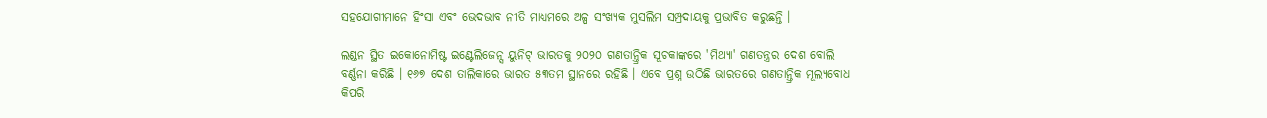ସହଯୋଗୀମାନେ ହିଂସା ଏବଂ ଭେଦଭାବ ନୀତି ମାଧ୍ୟମରେ ଅଳ୍ପ ସଂଖ୍ୟକ ମୁସଲିମ ସମ୍ପ୍ରଦାୟକୁ ପ୍ରଭାବିତ କରୁଛନ୍ତି ।

ଲଣ୍ଡନ ସ୍ଥିତ ଇକୋନୋମିଷ୍ଟ ଇଣ୍ଟେଲିଜେନ୍ସ ୟୁନିଟ୍ ଭାରତକୁ ୨୦୨୦ ଗଣତାନ୍ତ୍ରିକ ସୂଚକାଙ୍କରେ 'ମିଥ୍ୟା' ଗଣତନ୍ତ୍ରର ଦେଶ ବୋଲି ବର୍ଣ୍ଣନା କରିଛି । ୧୬୭ ଦେଶ ତାଲିକାରେ ଭାରତ ୫୩ତମ ସ୍ଥାନରେ ରହିଛି । ଏବେ ପ୍ରଶ୍ନ ଉଠିଛି ଭାରତରେ ଗଣତାନ୍ତ୍ରିକ ମୂଲ୍ୟବୋଧ କିପରି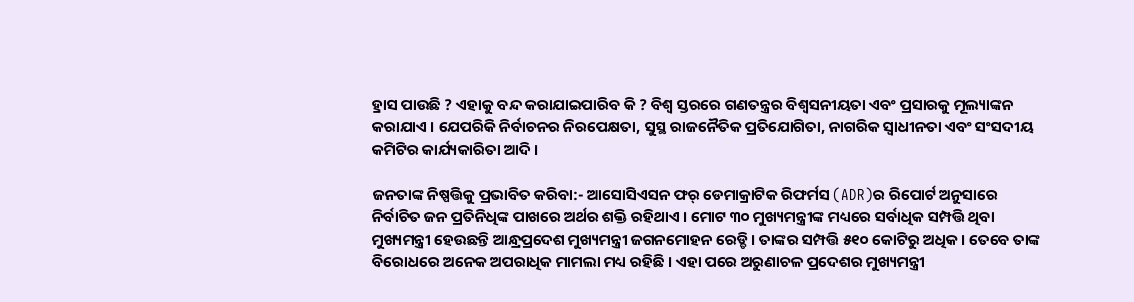ହ୍ରାସ ପାଉଛି ? ଏହାକୁ ବନ୍ଦ କରାଯାଇପାରିବ କି ? ବିଶ୍ବ ସ୍ତରରେ ଗଣତନ୍ତ୍ରର ବିଶ୍ବସନୀୟତା ଏବଂ ପ୍ରସାରକୁ ମୂଲ୍ୟାଙ୍କନ କରାଯାଏ । ଯେପରିକି ନିର୍ବାଚନର ନିରପେକ୍ଷତା, ସୁସ୍ଥ ରାଜନୈତିକ ପ୍ରତିଯୋଗିତା, ନାଗରିକ ସ୍ବାଧୀନତା ଏବଂ ସଂସଦୀୟ କମିଟିର କାର୍ଯ୍ୟକାରିତା ଆଦି ।

ଜନତାଙ୍କ ନିଷ୍ପତ୍ତିକୁ ପ୍ରଭାବିତ କରିବା:- ଆସୋସିଏସନ ଫର୍‌ ଡେମାକ୍ରାଟିକ ରିଫର୍ମସ (ADR)ର ରିପୋର୍ଟ ଅନୁସାରେ ନିର୍ବାଚିତ ଜନ ପ୍ରତିନିଧିଙ୍କ ପାଖରେ ଅର୍ଥର ଶକ୍ତି ରହିଥାଏ । ମୋଟ ୩୦ ମୁଖ୍ୟମନ୍ତ୍ରୀଙ୍କ ମଧ୍ୟରେ ସର୍ବାଧିକ ସମ୍ପତ୍ତି ଥିବା ମୁଖ୍ୟମନ୍ତ୍ରୀ ହେଉଛନ୍ତି ଆନ୍ଧ୍ରପ୍ରଦେଶ ମୁଖ୍ୟମନ୍ତ୍ରୀ ଜଗନମୋହନ ରେଡ୍ଡି । ତାଙ୍କର ସମ୍ପତ୍ତି ୫୧୦ କୋଟିରୁ ଅଧିକ । ତେବେ ତାଙ୍କ ବିରୋଧରେ ଅନେକ ଅପରାଧିକ ମାମଲା ମଧ୍ୟ ରହିଛି । ଏହା ପରେ ଅରୁଣାଚଳ ପ୍ରଦେଶର ମୁଖ୍ୟମନ୍ତ୍ରୀ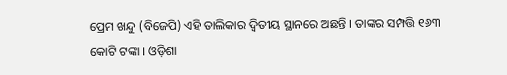ପ୍ରେମ ଖନ୍ଦୁ (ବିଜେପି) ଏହି ତାଲିକାର ଦ୍ବିତୀୟ ସ୍ଥାନରେ ଅଛନ୍ତି । ତାଙ୍କର ସମ୍ପତ୍ତି ୧୬୩ କୋଟି ଟଙ୍କା । ଓଡ଼ିଶା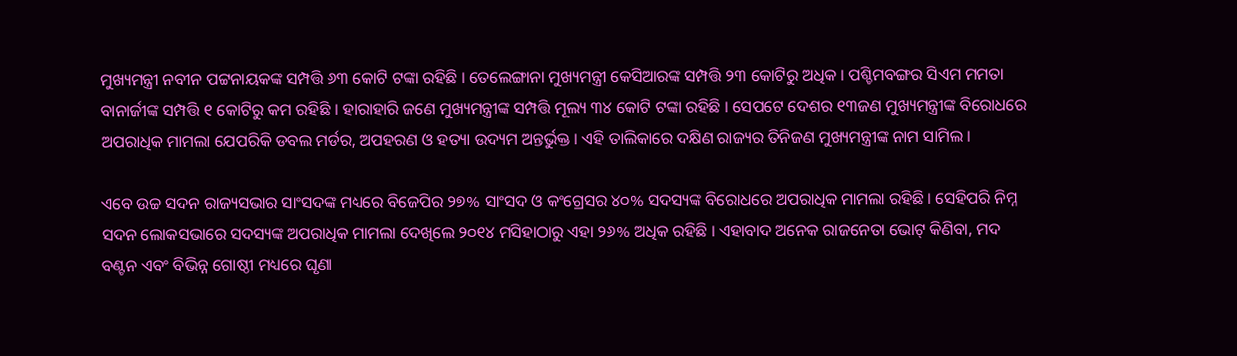ମୁଖ୍ୟମନ୍ତ୍ରୀ ନବୀନ ପଟ୍ଟନାୟକଙ୍କ ସମ୍ପତ୍ତି ୬୩ କୋଟି ଟଙ୍କା ରହିଛି । ତେଲେଙ୍ଗାନା ମୁଖ୍ୟମନ୍ତ୍ରୀ କେସିଆରଙ୍କ ସମ୍ପତ୍ତି ୨୩ କୋଟିରୁ ଅଧିକ । ପଶ୍ଚିମବଙ୍ଗର ସିଏମ ମମତା ବାନାର୍ଜୀଙ୍କ ସମ୍ପତ୍ତି ୧ କୋଟିରୁ କମ ରହିଛି । ହାରାହାରି ଜଣେ ମୁଖ୍ୟମନ୍ତ୍ରୀଙ୍କ ସମ୍ପତ୍ତି ମୂଲ୍ୟ ୩୪ କୋଟି ଟଙ୍କା ରହିଛି । ସେପଟେ ଦେଶର ୧୩ଜଣ ମୁଖ୍ୟମନ୍ତ୍ରୀଙ୍କ ବିରୋଧରେ ଅପରାଧିକ ମାମଲା ଯେପରିକି ଡବଲ ମର୍ଡର, ଅପହରଣ ଓ ହତ୍ୟା ଉଦ୍ୟମ ଅନ୍ତର୍ଭୁକ୍ତ । ଏହି ତାଲିକାରେ ଦକ୍ଷିଣ ରାଜ୍ୟର ତିନିଜଣ ମୁଖ୍ୟମନ୍ତ୍ରୀଙ୍କ ନାମ ସାମିଲ ।

ଏବେ ଉଚ୍ଚ ସଦନ ରାଜ୍ୟସଭାର ସାଂସଦଙ୍କ ମଧ୍ୟରେ ବିଜେପିର ୨୭% ସାଂସଦ ଓ କଂଗ୍ରେସର ୪୦% ସଦସ୍ୟଙ୍କ ବିରୋଧରେ ଅପରାଧିକ ମାମଲା ରହିଛି । ସେହିପରି ନିମ୍ନ ସଦନ ଲୋକସଭାରେ ସଦସ୍ୟଙ୍କ ଅପରାଧିକ ମାମଲା ଦେଖିଲେ ୨୦୧୪ ମସିହାଠାରୁ ଏହା ୨୬% ଅଧିକ ରହିଛି । ଏହାବାଦ ଅନେକ ରାଜନେତା ଭୋଟ୍ କିଣିବା, ମଦ ବଣ୍ଟନ ଏବଂ ବିଭିନ୍ନ ଗୋଷ୍ଠୀ ମଧ୍ୟରେ ଘୃଣା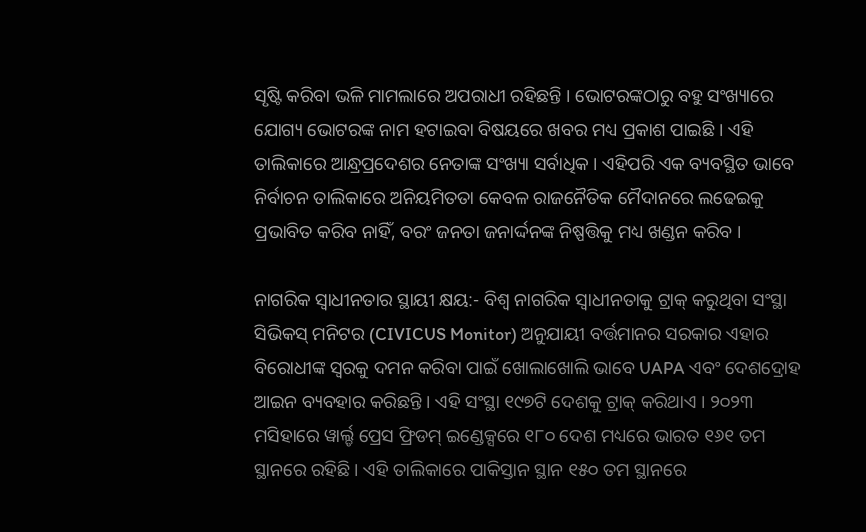ସୃଷ୍ଟି କରିବା ଭଳି ମାମଲାରେ ଅପରାଧୀ ରହିଛନ୍ତି । ଭୋଟରଙ୍କଠାରୁ ବହୁ ସଂଖ୍ୟାରେ ଯୋଗ୍ୟ ଭୋଟରଙ୍କ ନାମ ହଟାଇବା ବିଷୟରେ ଖବର ମଧ୍ୟ ପ୍ରକାଶ ପାଇଛି । ଏହି ତାଲିକାରେ ଆନ୍ଧ୍ରପ୍ରଦେଶର ନେତାଙ୍କ ସଂଖ୍ୟା ସର୍ବାଧିକ । ଏହିପରି ଏକ ବ୍ୟବସ୍ଥିତ ଭାବେ ନିର୍ବାଚନ ତାଲିକାରେ ଅନିୟମିତତା କେବଳ ରାଜନୈତିକ ମୈଦାନରେ ଲଢେଇକୁ ପ୍ରଭାବିତ କରିବ ନାହିଁ, ବରଂ ଜନତା ଜନାର୍ଦ୍ଦନଙ୍କ ନିଷ୍ପତ୍ତିକୁ ମଧ୍ୟ ଖଣ୍ଡନ କରିବ ।

ନାଗରିକ ସ୍ବାଧୀନତାର ସ୍ଥାୟୀ କ୍ଷୟ:- ବିଶ୍ବ ନାଗରିକ ସ୍ବାଧୀନତାକୁ ଟ୍ରାକ୍ କରୁଥିବା ସଂସ୍ଥା ସିଭିକସ୍ ମନିଟର (CIVICUS Monitor) ଅନୁଯାୟୀ ବର୍ତ୍ତମାନର ସରକାର ଏହାର ବିରୋଧୀଙ୍କ ସ୍ବରକୁ ଦମନ କରିବା ପାଇଁ ଖୋଲାଖୋଲି ଭାବେ UAPA ଏବଂ ଦେଶଦ୍ରୋହ ଆଇନ ବ୍ୟବହାର କରିଛନ୍ତି । ଏହି ସଂସ୍ଥା ୧୯୭ଟି ଦେଶକୁ ଟ୍ରାକ୍ କରିଥାଏ । ୨୦୨୩ ମସିହାରେ ୱାର୍ଲ୍ଡ ପ୍ରେସ ଫ୍ରିଡମ୍ ଇଣ୍ଡେକ୍ସରେ ୧୮୦ ଦେଶ ମଧ୍ୟରେ ଭାରତ ୧୬୧ ତମ ସ୍ଥାନରେ ରହିଛି । ଏହି ତାଲିକାରେ ପାକିସ୍ତାନ ସ୍ଥାନ ୧୫୦ ତମ ସ୍ଥାନରେ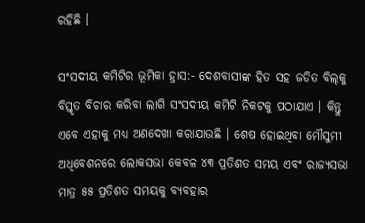ରହିଛି ।

ସଂସଦୀୟ କମିଟିର ଭୂମିକା ହ୍ରାସ:- ଦେଶବାସୀଙ୍କ ହିତ ସହ ଜଡିତ ବିଲ୍‌କୁ ବିସ୍ତୃତ ବିଚାର କରିବା ଲାଗି ସଂସଦୀୟ କମିଟି ନିକଟକୁ ପଠାଯାଏ । କିନ୍ତୁ ଏବେ ଏହାକୁ ମଧ୍ୟ ଅଣଦେଖା କରାଯାଉଛି । ଶେଷ ହୋଇଥିବା ମୌସୁମୀ ଅଧିବେଶନରେ ଲୋକସଭା କେବଳ ୪୩ ପ୍ରତିଶତ ସମୟ ଏବଂ ରାଜ୍ୟସଭା ମାତ୍ର ୫୫ ପ୍ରତିଶତ ସମୟକୁ ବ୍ୟବହାର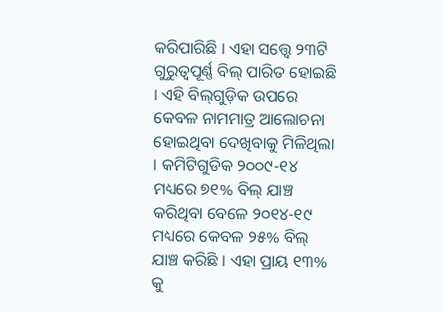କରିପାରିଛି । ଏହା ସତ୍ତ୍ବେ ୨୩ଟି ଗୁରୁତ୍ବପୂର୍ଣ୍ଣ ବିଲ୍‌ ପାରିତ ହୋଇଛି । ଏହି ବିଲ୍‌ଗୁଡ଼ିକ ଉପରେ କେବଳ ନାମମାତ୍ର ଆଲୋଚନା ହୋଇଥିବା ଦେଖିବାକୁ ମିଳିଥିଲା । କମିଟିଗୁଡିକ ୨୦୦୯-୧୪ ମଧ୍ୟରେ ୭୧% ବିଲ୍ ଯାଞ୍ଚ କରିଥିବା ବେଳେ ୨୦୧୪-୧୯ ମଧ୍ୟରେ କେବଳ ୨୫% ବିଲ୍ ଯାଞ୍ଚ କରିଛି । ଏହା ପ୍ରାୟ ୧୩% କୁ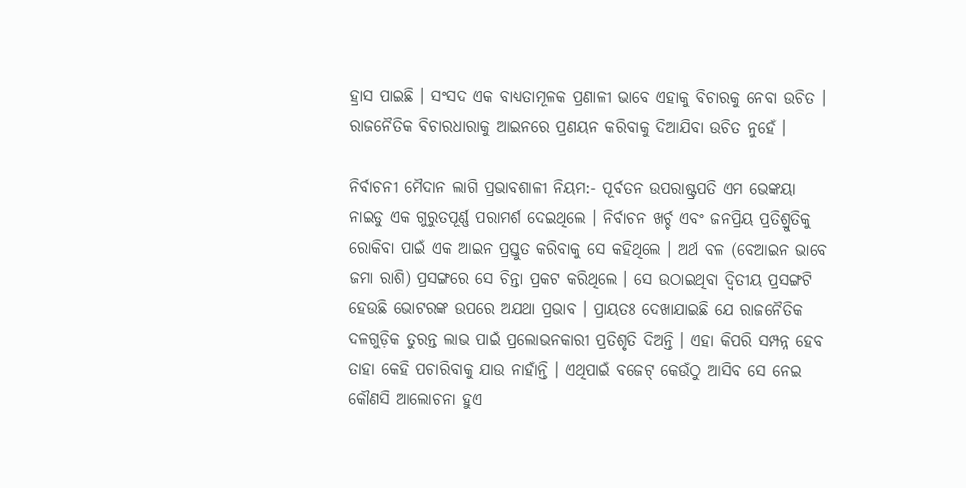ହ୍ରାସ ପାଇଛି । ସଂସଦ ଏକ ବାଧ୍ୟତାମୂଳକ ପ୍ରଣାଳୀ ଭାବେ ଏହାକୁ ବିଚାରକୁ ନେବା ଉଚିତ । ରାଜନୈତିକ ବିଚାରଧାରାକୁ ଆଇନରେ ପ୍ରଣୟନ କରିବାକୁ ଦିଆଯିବା ଉଚିତ ନୁହେଁ ।

ନିର୍ବାଚନୀ ମୈଦାନ ଲାଗି ପ୍ରଭାବଶାଳୀ ନିୟମ:- ପୂର୍ବତନ ଉପରାଷ୍ଟ୍ରପତି ଏମ ଭେଙ୍କୟା ନାଇଡୁ ଏକ ଗୁରୁତପୂର୍ଣ୍ଣ ପରାମର୍ଶ ଦେଇଥିଲେ । ନିର୍ବାଚନ ଖର୍ଚ୍ଚ ଏବଂ ଜନପ୍ରିୟ ପ୍ରତିଶ୍ରୁତିକୁ ରୋକିବା ପାଇଁ ଏକ ଆଇନ ପ୍ରସ୍ତୁତ କରିବାକୁ ସେ କହିଥିଲେ । ଅର୍ଥ ବଳ (ବେଆଇନ ଭାବେ ଜମା ରାଶି) ପ୍ରସଙ୍ଗରେ ସେ ଚିନ୍ତା ପ୍ରକଟ କରିଥିଲେ । ସେ ଉଠାଇଥିବା ଦ୍ବିତୀୟ ପ୍ରସଙ୍ଗଟି ହେଉଛି ଭୋଟରଙ୍କ ଉପରେ ଅଯଥା ପ୍ରଭାବ । ପ୍ରାୟତଃ ଦେଖାଯାଇଛି ଯେ ରାଜନୈତିକ ଦଳଗୁଡ଼ିକ ତୁରନ୍ତ ଲାଭ ପାଇଁ ପ୍ରଲୋଭନକାରୀ ପ୍ରତିଶୃତି ଦିଅନ୍ତି । ଏହା କିପରି ସମ୍ପନ୍ନ ହେବ ତାହା କେହି ପଚାରିବାକୁ ଯାଉ ନାହାଁନ୍ତି । ଏଥିପାଇଁ ବଜେଟ୍ କେଉଁଠୁ ଆସିବ ସେ ନେଇ କୌଣସି ଆଲୋଚନା ହୁଏ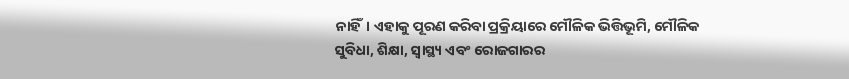ନାହିଁ। ଏହାକୁ ପୂରଣ କରିବା ପ୍ରକ୍ରିୟାରେ ମୌଳିକ ଭିତ୍ତିଭୂମି, ମୌଳିକ ସୁବିଧା, ଶିକ୍ଷା, ସ୍ବାସ୍ଥ୍ୟ ଏବଂ ରୋଜଗାରର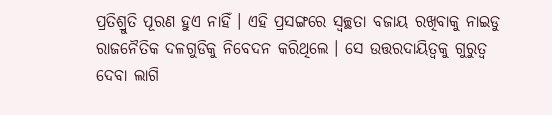ପ୍ରତିଶ୍ରୁତି ପୂରଣ ହୁଏ ନାହିଁ । ଏହି ପ୍ରସଙ୍ଗରେ ସ୍ବଚ୍ଛତା ବଜାୟ ରଖିବାକୁ ନାଇଡୁ ରାଜନୈତିକ ଦଳଗୁଡିକୁ ନିବେଦନ କରିଥିଲେ । ସେ ଉତ୍ତରଦାୟିତ୍ବକୁ ଗୁରୁତ୍ବ ଦେବା ଲାଗି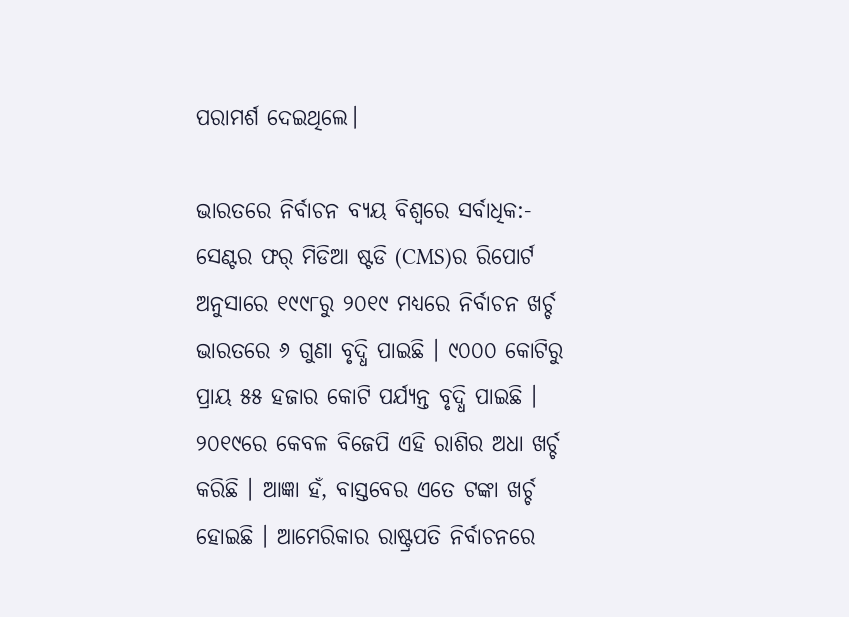ପରାମର୍ଶ ଦେଇଥିଲେ।

ଭାରତରେ ନିର୍ବାଚନ ବ୍ୟୟ ବିଶ୍ବରେ ସର୍ବାଧିକ:- ସେଣ୍ଟର ଫର୍‌ ମିଡିଆ ଷ୍ଟଡି (CMS)ର ରିପୋର୍ଟ ଅନୁସାରେ ୧୯୯୮ରୁ ୨୦୧୯ ମଧ୍ୟରେ ନିର୍ବାଚନ ଖର୍ଚ୍ଚ ଭାରତରେ ୬ ଗୁଣା ବୃଦ୍ଧି ପାଇଛି । ୯୦୦୦ କୋଟିରୁ ପ୍ରାୟ ୫୫ ହଜାର କୋଟି ପର୍ଯ୍ୟନ୍ତ ବୃଦ୍ଧି ପାଇଛି । ୨୦୧୯ରେ କେବଳ ବିଜେପି ଏହି ରାଶିର ଅଧା ଖର୍ଚ୍ଚ କରିଛି । ଆଜ୍ଞା ହଁ, ବାସ୍ତବେର ଏତେ ଟଙ୍କା ଖର୍ଚ୍ଚ ହୋଇଛି । ଆମେରିକାର ରାଷ୍ଟ୍ରପତି ନିର୍ବାଚନରେ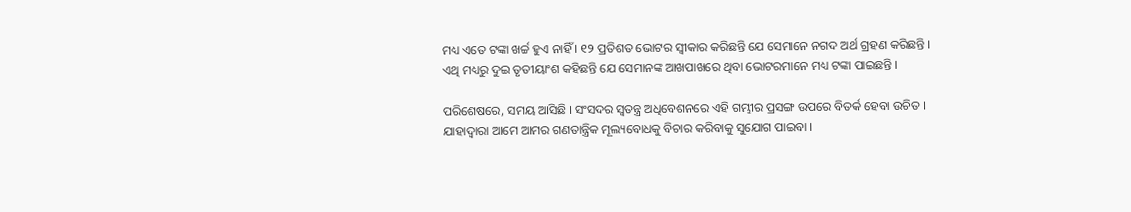ମଧ୍ୟ ଏତେ ଟଙ୍କା ଖର୍ଚ୍ଚ ହୁଏ ନାହିଁ । ୧୨ ପ୍ରତିଶତ ଭୋଟର ସ୍ବୀକାର କରିଛନ୍ତି ଯେ ସେମାନେ ନଗଦ ଅର୍ଥ ଗ୍ରହଣ କରିଛନ୍ତି । ଏଥି ମଧ୍ୟରୁ ଦୁଇ ତୃତୀୟାଂଶ କହିଛନ୍ତି ଯେ ସେମାନଙ୍କ ଆଖପାଖରେ ଥିବା ଭୋଟରମାନେ ମଧ୍ୟ ଟଙ୍କା ପାଇଛନ୍ତି ।

ପରିଶେଷରେ, ସମୟ ଆସିଛି । ସଂସଦର ସ୍ବତନ୍ତ୍ର ଅଧିବେଶନରେ ଏହି ଗମ୍ଭୀର ପ୍ରସଙ୍ଗ ଉପରେ ବିତର୍କ ହେବା ଉଚିତ । ଯାହାଦ୍ବାରା ଆମେ ଆମର ଗଣତାନ୍ତ୍ରିକ ମୂଲ୍ୟବୋଧକୁ ବିଚାର କରିବାକୁ ସୁଯୋଗ ପାଇବା ।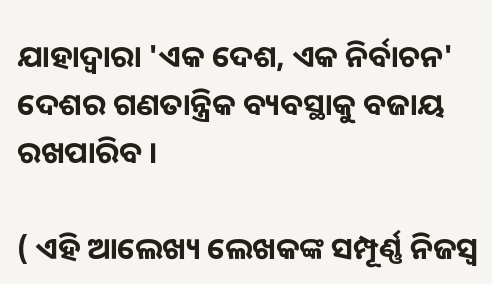ଯାହାଦ୍ବାରା 'ଏକ ଦେଶ, ଏକ ନିର୍ବାଚନ' ଦେଶର ଗଣତାନ୍ତ୍ରିକ ବ୍ୟବସ୍ଥାକୁ ବଜାୟ ରଖପାରିବ ।

( ଏହି ଆଲେଖ୍ୟ ଲେଖକଙ୍କ ସମ୍ପୂର୍ଣ୍ଣ ନିଜସ୍ବ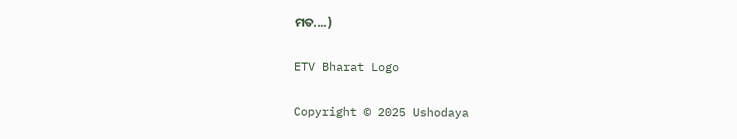ମତ....)

ETV Bharat Logo

Copyright © 2025 Ushodaya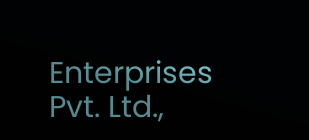Enterprises Pvt. Ltd.,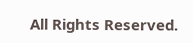All Rights Reserved.